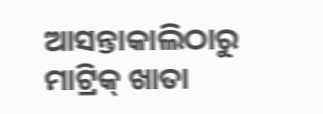ଆସନ୍ତାକାଲିଠାରୁ ମାଟ୍ରିକ୍ ଖାତା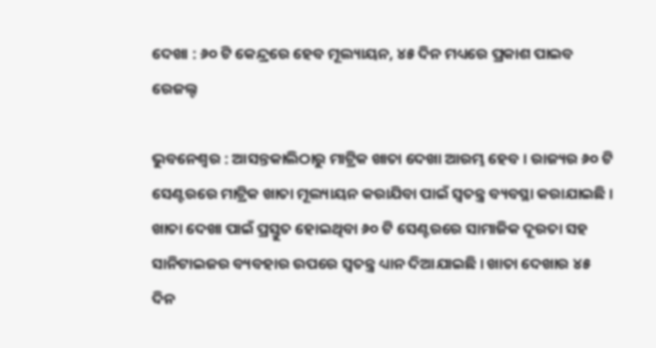ଦେଖା : ୬୦ ଟି କେନ୍ଦ୍ରରେ ହେବ ମୂଲ୍ୟାୟନ, ୪୫ ଦିନ ମଧ୍ୟରେ ପ୍ରକାଶ ପାଇବ ରେଜଲ୍ଟ

ଭୁବନେଶ୍ଵର : ଆସନ୍ତକାଲିଠାରୁ ମାଟ୍ରିକ ଖାତା ଦେଖା ଆରମ୍ଭ ହେବ । ରାଜ୍ୟର ୬୦ ଟି ସେଣ୍ଟରରେ ମାଟ୍ରିକ ଖାତା ମୂଲ୍ୟାୟନ କରାଯିବା ପାଇଁ ସ୍ବତନ୍ତ୍ର ବ୍ୟବସ୍ଥା କରାଯାଇଛି । ଖାତା ଦେଖା ପାଇଁ ପ୍ରସ୍ତୁତ ହୋଇଥିବା ୬୦ ଟି ସେଣ୍ଟରରେ ସାମାଜିକ ଦୂରତା ସହ ସାନିଟାଇଜର ବ୍ୟବହାର ଉପରେ ସ୍ବତନ୍ତ୍ର ଧ୍ୟାନ ଦିଆଯାଇଛି । ଖାତା ଦେଖାର ୪୫ ଦିନ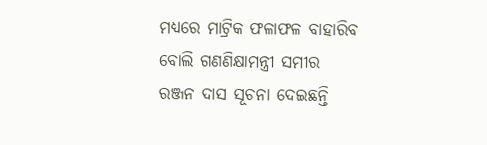ମଧ୍ୟରେ ମାଟ୍ରିକ ଫଳାଫଳ ବାହାରିବ ବୋଲି ଗଣଣିକ୍ଷାମନ୍ତ୍ରୀ ସମୀର ରଞ୍ଜନ ଦାସ ସୂଚନା ଦେଇଛନ୍ତି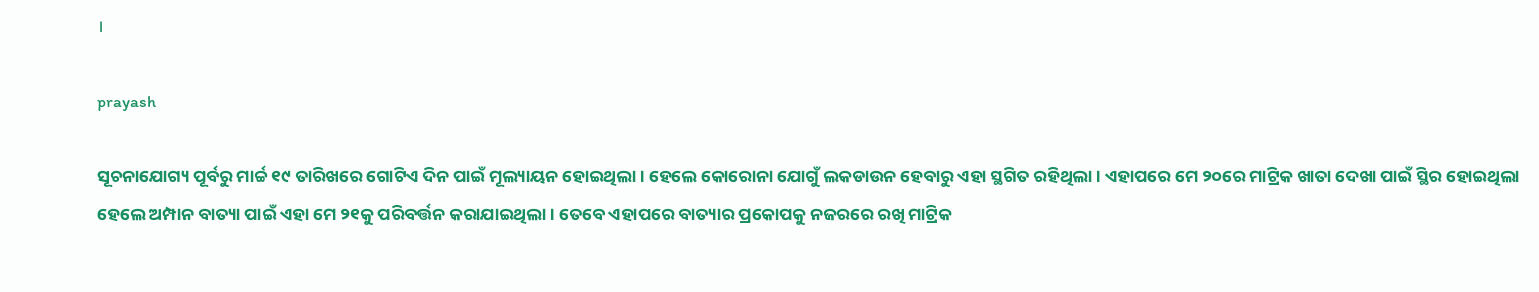।

prayash

ସୂଚନାଯୋଗ୍ୟ ପୂର୍ବରୁ ମାର୍ଚ୍ଚ ୧୯ ତାରିଖରେ ଗୋଟିଏ ଦିନ ପାଇଁ ମୂଲ୍ୟାୟନ ହୋଇଥିଲା । ହେଲେ କୋରୋନା ଯୋଗୁଁ ଲକଡାଉନ ହେବାରୁ ଏହା ସ୍ଥଗିତ ରହିଥିଲା । ଏହାପରେ ମେ ୨୦ରେ ମାଟ୍ରିକ ଖାତା ଦେଖା ପାଇଁ ସ୍ଥିର ହୋଇଥିଲା  ହେଲେ ଅମ୍ପାନ ବାତ୍ୟା ପାଇଁ ଏହା ମେ ୨୧କୁ ପରିବର୍ତ୍ତନ କରାଯାଇଥିଲା । ତେବେ ଏହାପରେ ବାତ୍ୟାର ପ୍ରକୋପକୁ ନଜରରେ ରଖି ମାଟ୍ରିକ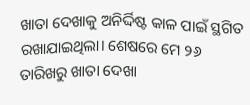ଖାତା ଦେଖାକୁ ଅନିର୍ଦ୍ଦିଷ୍ଟ କାଳ ପାଇଁ ସ୍ଥଗିତ ରଖାଯାଇଥିଲା। ଶେଷରେ ମେ ୨୬ ତାରିଖରୁ ଖାତା ଦେଖା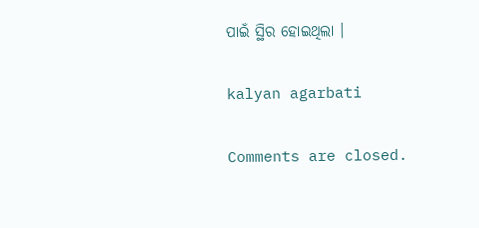ପାଇଁ ସ୍ଥିର ହୋଇଥିଲା ।

kalyan agarbati

Comments are closed.